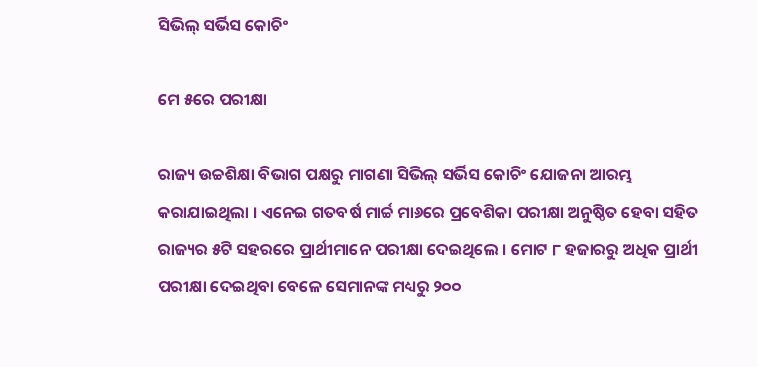ସିଭିଲ୍ ସର୍ଭିସ କୋଚିଂ

ମେ ୫ରେ ପରୀକ୍ଷା

ରାଜ୍ୟ ଉଚ୍ଚଶିକ୍ଷା ବିଭାଗ ପକ୍ଷରୁ ମାଗଣା ସିଭିଲ୍ ସର୍ଭିସ କୋଚିଂ ଯୋଜନା ଆରମ୍ଭ କରାଯାଇଥିଲା । ଏନେଇ ଗତବର୍ଷ ମାର୍ଚ୍ଚ ମା୬ରେ ପ୍ରବେଶିକା ପରୀକ୍ଷା ଅନୁଷ୍ଠିତ ହେବା ସହିତ ରାଜ୍ୟର ୫ଟି ସହରରେ ପ୍ରାର୍ଥୀମାନେ ପରୀକ୍ଷା ଦେଇଥିଲେ । ମୋଟ ୮ ହଜାରରୁ ଅଧିକ ପ୍ରାର୍ଥୀ ପରୀକ୍ଷା ଦେଇଥିବା ବେଳେ ସେମାନଙ୍କ ମଧ୍ୟରୁ ୨୦୦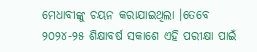ମେଧାବୀଙ୍କୁ ଚୟନ କରାଯାଇଥିଲା ।ତେବେ ୨୦୨୪-୨୫ ଶିକ୍ଷାବର୍ଷ ସକାଶେ ଏହି ପରୀକ୍ଷା ପାଇଁ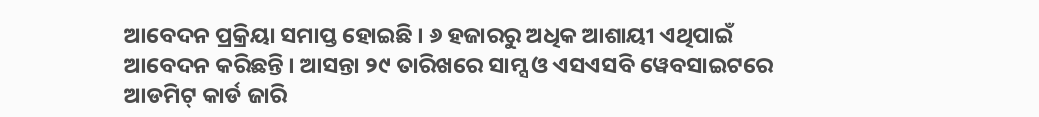ଆବେଦନ ପ୍ରକ୍ରିୟା ସମାପ୍ତ ହୋଇଛି । ୬ ହଜାରରୁ ଅଧିକ ଆଶାୟୀ ଏଥିପାଇଁ ଆବେଦନ କରିଛନ୍ତି । ଆସନ୍ତା ୨୯ ତାରିଖରେ ସାମ୍ସ ଓ ଏସଏସବି ୱେବସାଇଟରେ ଆଡମିଟ୍ କାର୍ଡ ଜାରି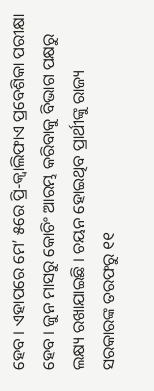ହେବ । ଏହାପରେ ମେ’ ୫ରେ ପ୍ରି-କ୍ୱାଲିଫାଏ ପ୍ରବେଶିକା ପରୀକ୍ଷା ହେବ । ଜୁନ ମାସରୁ କୋଚିଂ ଆରମ୍ଭ କରିବାକୁ ବିଭାଗ ପକ୍ଷରୁ ଲକ୍ଷ୍ୟ ରଖାଯାଇଛି । ଚୟନ ହୋଇଥିବ ପ୍ରାର୍ଥୀଙ୍କୁ ରାଜ୍ୟ ସରକାରଙ୍କ ତରଫରୁ ୧୧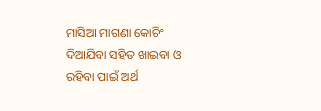ମାସିଆ ମାଗଣା କୋଚିଂ ଦିଆଯିବା ସହିତ ଖାଇବା ଓ ରହିବା ପାଇଁ ଅର୍ଥ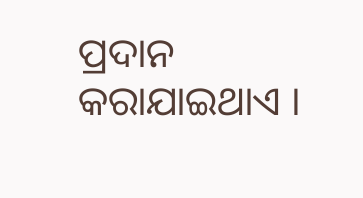ପ୍ରଦାନ କରାଯାଇଥାଏ ।